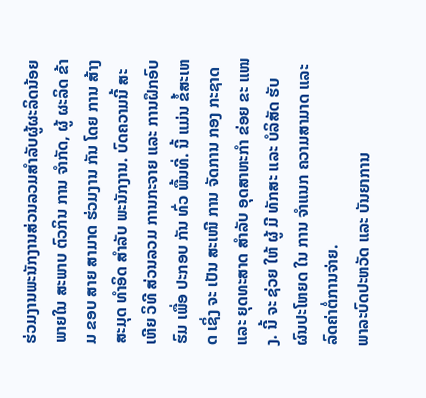ຮ່ວມງານພະນັກງານສ່ວນລວມສໍາລັບຜູ້ຜະລິດນ້ອຍ
ພາຍໃນ ສະພາບ ຕົວກິນ ການ ຈໍາກັດ, ຜູ້ ຜະລິດ ຂ້າມ ຂອບ ສາຍ ສາມາດ ຮ່ວມງານ ກັນ ໂດຍ ການ ສ້າງ ສະມຸດ ທຳອິດ ສຳລັບ ພະນັກງານ. ບົດຄວາມນີ້ ສະເຫີຍ ວິທີ ສ່ວນລວມ ການກະຈາຍ ແລະ ການຝຶກອົບຮົມ ເພື່ອ ປະກອບ ກັນ ທົ່ວ ພື້ນທີ່. ນີ້ ແມ່ນ ຂໍ້ສະເຫດ ເຊິ່ງ ຈະ ເປັນ ສະເໜີ ການ ຈັດການ ກອງ ກະຊາດ ແລະ ຍຸດທະສາດ ສໍາລັບ ອຸດສາຫະກຳ ຂ່ອຍ ຂະ ແໜງ. ນີ້ ຈະ ຊ່ວຍ ໃຫ້ ຜູ້ ມີ ທັກສະ ແລະ ບໍລິສັດ ຮັບ ຜົນປະໂຫຍດ ໃນ ການ ຈໍາແນກ ຄວາມສາມາດ ແລະ ລົດຄ່າຕໍ່ການຈ່າຍ.
ພາລະບົດປະຫວັດ ແລະ ບັນຍາການ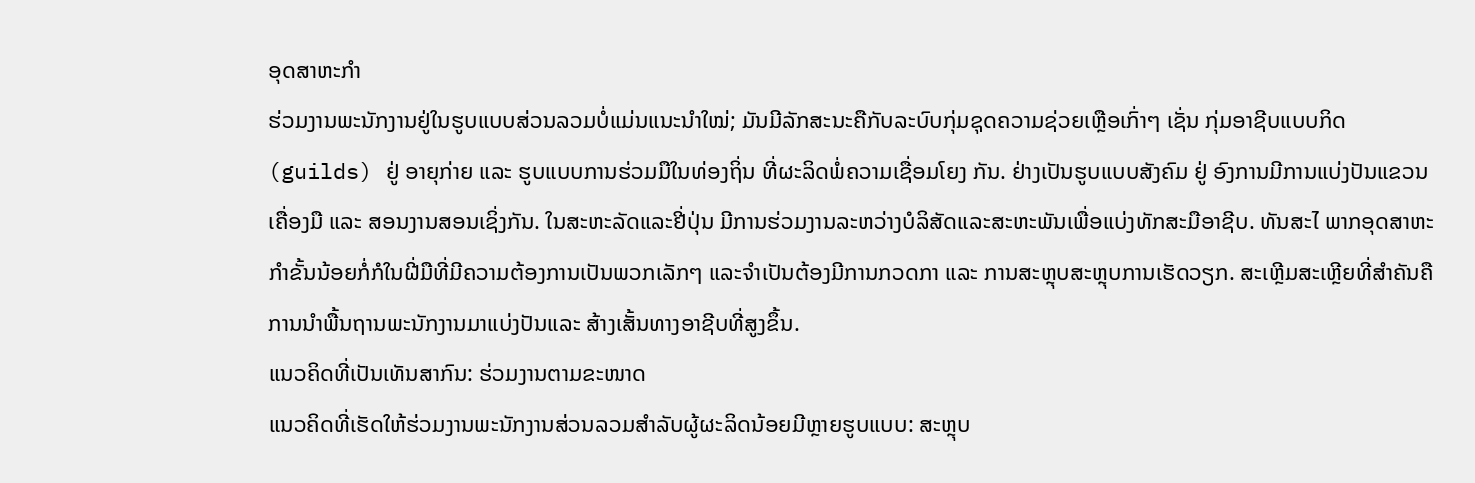ອຸດສາຫະກຳ
ຮ່ວມງານພະນັກງານຢູ່ໃນຮູບແບບສ່ວນລວມບໍ່ແມ່ນແນະນຳໃໝ່; ມັນມີລັກສະນະຄືກັບລະບົບກຸ່ມຊຸດຄວາມຊ່ວຍເຫຼືອເກົ່າໆ ເຊັ່ນ ກຸ່ມອາຊີບແບບກິດ (guilds) ຢູ່ ອາຍຸກ່າຍ ແລະ ຮູບແບບການຮ່ວມມືໃນທ່ອງຖິ່ນ ທີ່ຜະລິດພໍ່ຄວາມເຊື່ອມໂຍງ ກັນ. ຢ່າງເປັນຮູບແບບສັງຄົມ ຢູ່ ອົງການມີການແບ່ງປັນແຂວນເຄື່ອງມື ແລະ ສອນງານສອນເຊິ່ງກັນ. ໃນສະຫະລັດແລະຢີ່ປຸ່ນ ມີການຮ່ວມງານລະຫວ່າງບໍລິສັດແລະສະຫະພັນເພື່ອແບ່ງທັກສະມືອາຊີບ. ທັນສະໄ ພາກອຸດສາຫະກຳຂັ້ນນ້ອຍກໍ່ກໍໃນຝີ່ມືທີ່ມີຄວາມຕ້ອງການເປັນພວກເລັກໆ ແລະຈໍາເປັນຕ້ອງມີການກວດກາ ແລະ ການສະຫຼຸບສະຫຼຸບການເຮັດວຽກ. ສະເຫຼີມສະເຫຼີຍທີ່ສຳຄັນຄືການນຳພື້ນຖານພະນັກງານມາແບ່ງປັນແລະ ສ້າງເສັ້ນທາງອາຊີບທີ່ສູງຂຶ້ນ.
ແນວຄິດທີ່ເປັນເທັນສາກົນ: ຮ່ວມງານຕາມຂະໜາດ
ແນວຄິດທີ່ເຮັດໃຫ້ຮ່ວມງານພະນັກງານສ່ວນລວມສຳລັບຜູ້ຜະລິດນ້ອຍມີຫຼາຍຮູບແບບ: ສະຫຼຸບ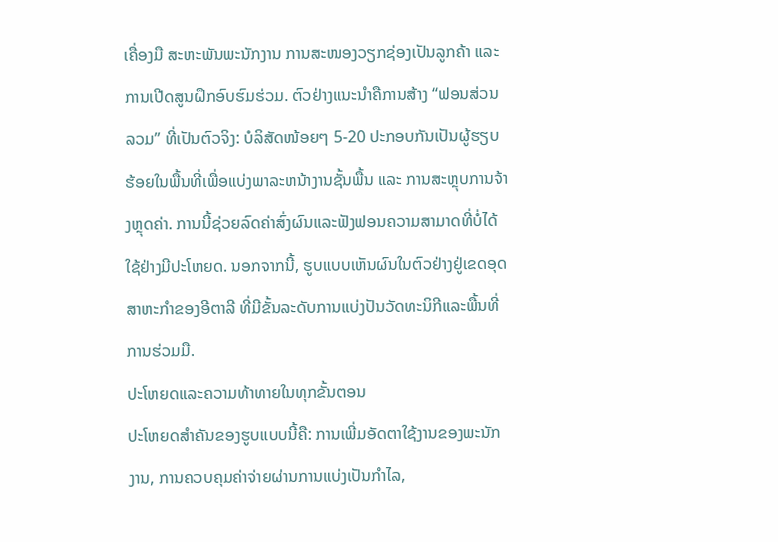ເຄື່ອງມື ສະຫະພັນພະນັກງານ ການສະໜອງວຽກຊ່ອງເປັນລູກຄ້າ ແລະ ການເປີດສູນຝຶກອົບຮົມຮ່ວມ. ຕົວຢ່າງແນະນຳຄືການສ້າງ “ຟອນສ່ວນລວມ” ທີ່ເປັນຕົວຈິງ: ບໍລິສັດໜ້ອຍໆ 5-20 ປະກອບກັນເປັນຜູ້ຮຽບຮ້ອຍໃນພື້ນທີ່ເພື່ອແບ່ງພາລະຫນ້າງານຊັ້ນພື້ນ ແລະ ການສະຫຼຸບການຈ້າງຫຼຸດຄ່າ. ການນີ້ຊ່ວຍລົດຄ່າສົ່ງຜົນແລະຟັງຟອນຄວາມສາມາດທີ່ບໍ່ໄດ້ໃຊ້ຢ່າງມີປະໂຫຍດ. ນອກຈາກນີ້, ຮູບແບບເຫັນຜົນໃນຕົວຢ່າງຢູ່ເຂດອຸດສາຫະກຳຂອງອີຕາລີ ທີ່ມີຂັ້ນລະດັບການແບ່ງປັນວັດທະນິກີແລະພື້ນທີ່ການຮ່ວມມື.
ປະໂຫຍດແລະຄວາມທ້າທາຍໃນທຸກຂັ້ນຕອນ
ປະໂຫຍດສຳຄັນຂອງຮູບແບບນີ້ຄື: ການເພີ່ມອັດຕາໃຊ້ງານຂອງພະນັກງານ, ການຄວບຄຸມຄ່າຈ່າຍຜ່ານການແບ່ງເປັນກຳໄລ,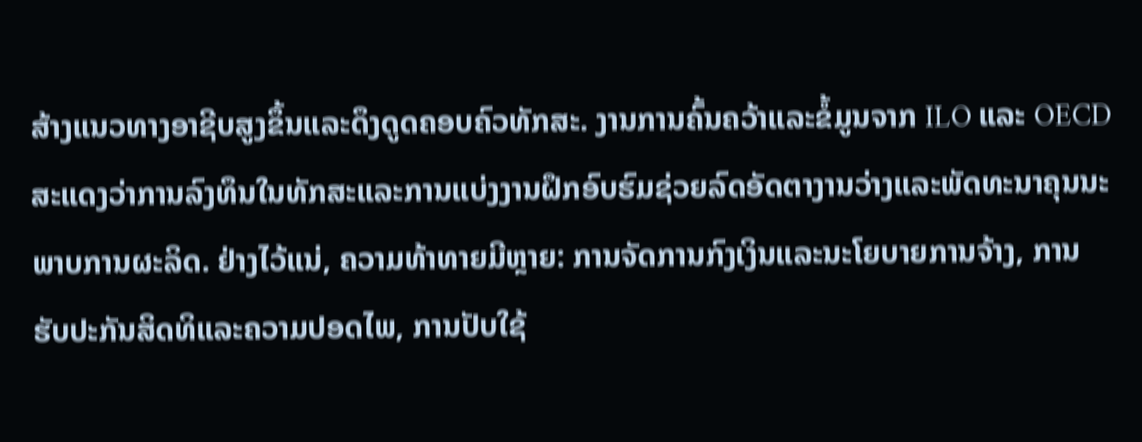ສ້າງແນວທາງອາຊີບສູງຂຶ້ນແລະດຶງດູດຄອບຄົວທັກສະ. ງານການຄົ້ນຄວ້າແລະຂໍ້ມູນຈາກ ILO ແລະ OECD ສະແດງວ່າການລົງທຶນໃນທັກສະແລະການແບ່ງງານຝຶກອົບຮົມຊ່ວຍລົດອັດຕາງານວ່າງແລະພັດທະນາຄຸນນະພາບການຜະລິດ. ຢ່າງໄວ້ແນ່, ຄວາມທ້າທາຍມີຫຼາຍ: ການຈັດການກົງເງິນແລະນະໂຍບາຍການຈ້າງ, ການຮັບປະກັນສິດທິແລະຄວາມປອດໄພ, ການປັບໃຊ້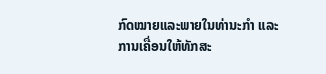ກົດໝາຍແລະພາຍໃນທ່ານະກຳ ແລະການເຄື່ອນໃຫ້ທັກສະ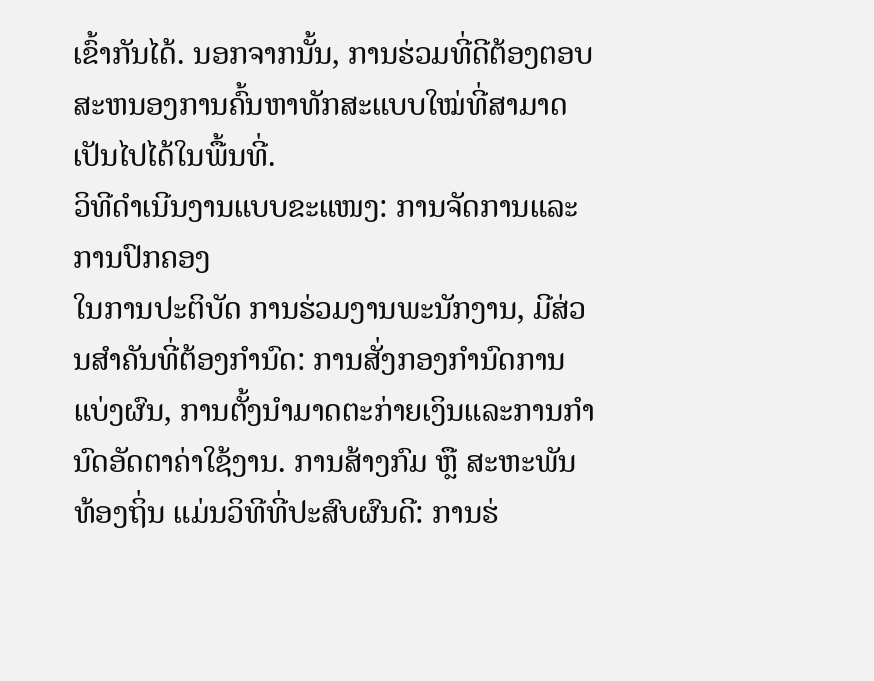ເຂົ້າກັນໄດ້. ນອກຈາກນັ້ນ, ການຮ່ວມທີ່ດີຕ້ອງຕອບສະຫນອງການຄົ້ນຫາທັກສະແບບໃໝ່ທີ່ສາມາດເປັນໄປໄດ້ໃນພື້ນທີ່.
ວິທີດໍາເນີນງານແບບຂະແໜງ: ການຈັດການແລະການປົກຄອງ
ໃນການປະຕິບັດ ການຮ່ວມງານພະນັກງານ, ມີສ່ວນສຳຄັນທີ່ຕ້ອງກໍານົດ: ການສັ່ງກອງກຳນົດການແບ່ງຜົນ, ການຕັ້ງນໍາມາດຕະກ່າຍເງິນແລະການກຳນົດອັດຕາຄ່າໃຊ້ງານ. ການສ້າງກົມ ຫຼື ສະຫະພັນທ້ອງຖິ່ນ ແມ່ນວິທີທີ່ປະສົບຜົນດີ: ການຮ່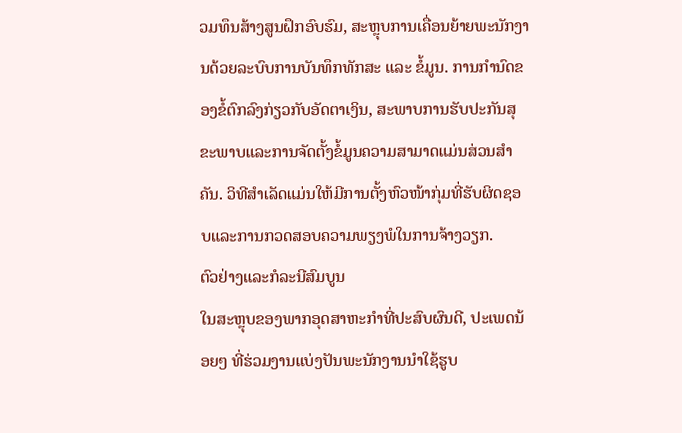ວມທຶນສ້າງສູນຝຶກອົບຮົມ, ສະຫຼຸບການເຄື່ອນຍ້າຍພະນັກງານດ້ວຍລະບົບການບັນທຶກທັກສະ ແລະ ຂໍ້ມູນ. ການກໍານົດຂອງຂໍ້ຕົກລົງກ່ຽວກັບອັດຕາເງິນ, ສະພາບການຮັບປະກັນສຸຂະພາບແລະການຈັດຕັ້ງຂໍ້ມູນຄວາມສາມາດແມ່ນສ່ວນສຳຄັນ. ວິທີສໍາເລັດແມ່ນໃຫ້ມີການຕັ້ງຫົວໜ້າກຸ່ມທີ່ຮັບຜິດຊອບແລະການກວດສອບຄວາມພຽງພໍໃນການຈ້າງວຽກ.
ຕົວຢ່າງແລະກໍລະນີສົມບູນ
ໃນສະຫຼຸບຂອງພາກອຸດສາຫະກຳທີ່ປະສົບຜົນດີ, ປະເພດນ້ອຍໆ ທີ່ຮ່ວມງານແບ່ງປັນພະນັກງານນຳໃຊ້ຮູບ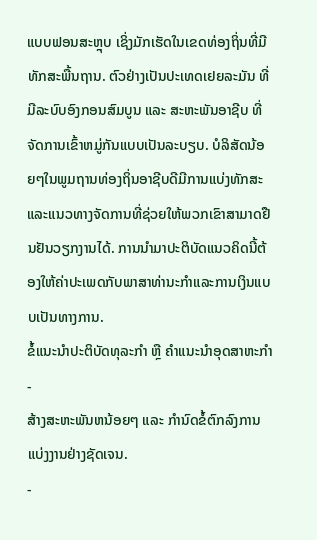ແບບຟອນສະຫຼຸບ ເຊິ່ງມັກເຮັດໃນເຂດທ່ອງຖິ່ນທີ່ມີທັກສະພື້ນຖານ. ຕົວຢ່າງເປັນປະເທດເຢຍລະມັນ ທີ່ມີລະບົບອົງກອນສົມບູນ ແລະ ສະຫະພັນອາຊີບ ທີ່ຈັດການເຂົ້າຫມູ່ກັນແບບເປັນລະບຽບ. ບໍລິສັດນ້ອຍໆໃນພູມຖານທ່ອງຖິ່ນອາຊີບດີມີການແບ່ງທັກສະແລະແນວທາງຈັດການທີ່ຊ່ວຍໃຫ້ພວກເຂົາສາມາດຢືນຢັນວຽກງານໄດ້. ການນຳມາປະຕິບັດແນວຄິດນີ້ຕ້ອງໃຫ້ຄ່າປະເພດກັບພາສາທ່ານະກຳແລະການເງິນແບບເປັນທາງການ.
ຂໍ້ແນະນຳປະຕິບັດທຸລະກຳ ຫຼື ຄຳແນະນໍາອຸດສາຫະກຳ
-
ສ້າງສະຫະພັນຫນ້ອຍໆ ແລະ ກຳນົດຂໍ້ຕົກລົງການແບ່ງງານຢ່າງຊັດເຈນ.
-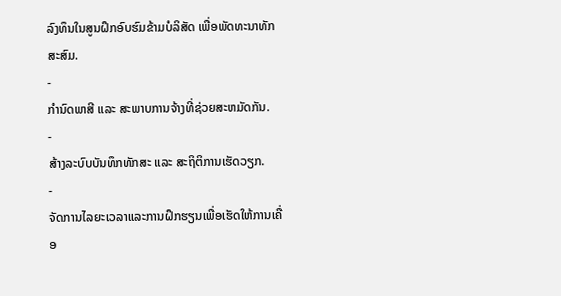ລົງທຶນໃນສູນຝຶກອົບຮົມຂ້າມບໍລິສັດ ເພື່ອພັດທະນາທັກສະສົມ.
-
ກຳນົດພາສີ ແລະ ສະພາບການຈ້າງທີ່ຊ່ວຍສະຫມັດກັນ.
-
ສ້າງລະບົບບັນທຶກທັກສະ ແລະ ສະຖິຕິການເຮັດວຽກ.
-
ຈັດການໄລຍະເວລາແລະການຝຶກຮຽນເພື່ອເຮັດໃຫ້ການເຄື່ອ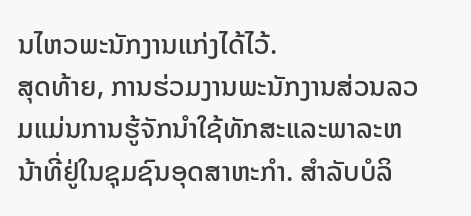ນໄຫວພະນັກງານແກ່ງໄດ້ໄວ້.
ສຸດທ້າຍ, ການຮ່ວມງານພະນັກງານສ່ວນລວມແມ່ນການຮູ້ຈັກນຳໃຊ້ທັກສະແລະພາລະຫນ້າທີ່ຢູ່ໃນຊຸມຊົນອຸດສາຫະກຳ. ສໍາລັບບໍລິ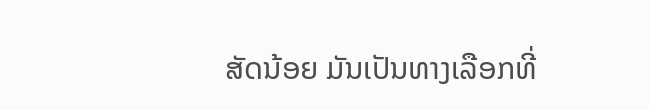ສັດນ້ອຍ ມັນເປັນທາງເລືອກທີ່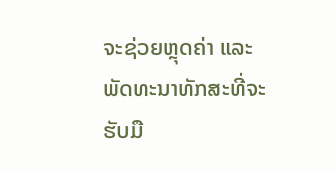ຈະຊ່ວຍຫຼຸດຄ່າ ແລະ ພັດທະນາທັກສະທີ່ຈະຮັບມື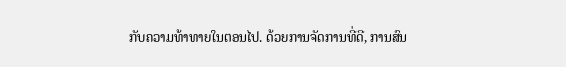ກັບຄວາມທ້າທາຍໃນຕອນໄປ. ດ້ວຍການຈັດການທີ່ດີ, ການສົນ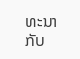ທະນາກັບ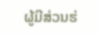ຜູ້ມີສ່ວນຮ່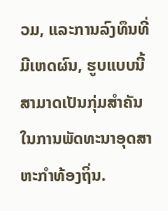ວມ, ແລະການລົງທຶນທີ່ມີເຫດຜົນ, ຮູບແບບນີ້ສາມາດເປັນກຸ່ມສໍາຄັນໃນການພັດທະນາອຸດສາຫະກຳທ້ອງຖິ່ນ.